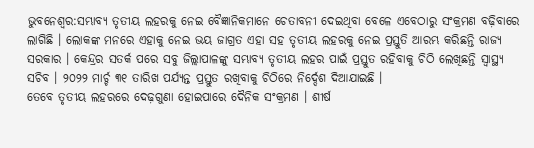ଭୁବନେଶ୍ୱର:ସମ୍ଭାବ୍ୟ ତୃତୀୟ ଲହରକୁ ନେଇ ବୈଜ୍ଞାନିକମାନେ ଚେତାବନୀ ଦେଇଥିବା ବେଳେ ଏବେଠାରୁ ସଂକ୍ରମଣ ବଢ଼ିବାରେ ଲାଗିଛି । ଲୋକଙ୍କ ମନରେ ଏହାକୁ ନେଇ ଭୟ ଜାଗ୍ରତ ଏହା ସହ ତୃତୀୟ ଲହରକୁ ନେଇ ପ୍ରସ୍ତୁତି ଆରମ୍ଭ କରିଛନ୍ତି ରାଜ୍ୟ ସରକାର । କେନ୍ଦ୍ରର ସତର୍କ ପରେ ସବୁ ଜିଲ୍ଲାପାଳଙ୍କୁ ସମ୍ଭାବ୍ୟ ତୃତୀୟ ଲହର ପାଇଁ ପ୍ରସ୍ତୁତ ରହିବାକୁ ଚିଠି ଲେଖିଛନ୍ତି ସ୍ୱାସ୍ଥ୍ୟ ସଚିବ । ୨୦୨୨ ମାର୍ଚ୍ଚ ୩୧ ତାରିଖ ପର୍ଯ୍ୟନ୍ତ ପ୍ରସ୍ତୁତ ରଖିବାକୁ ଚିଠିରେ ନିର୍ଦ୍ଦେଶ ଦିଆଯାଇଛି ।
ତେବେ ତୃତୀୟ ଲହରରେ ଦେଢ଼ଗୁଣା ହୋଇପାରେ ଦୈନିକ ସଂକ୍ରମଣ । ଶୀର୍ଷ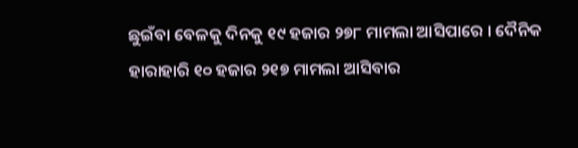ଛୁଇଁବା ବେଳକୁ ଦିନକୁ ୧୯ ହଜାର ୨୭୮ ମାମଲା ଆସିପାରେ । ଦୈନିକ ହାରାହାରି ୧୦ ହଜାର ୨୧୭ ମାମଲା ଆସିବାର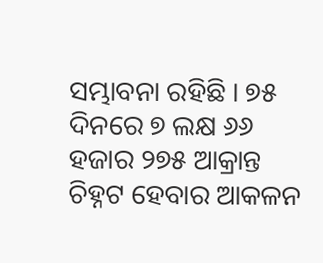ସମ୍ଭାବନା ରହିଛି । ୭୫ ଦିନରେ ୭ ଲକ୍ଷ ୬୬ ହଜାର ୨୭୫ ଆକ୍ରାନ୍ତ ଚିହ୍ନଟ ହେବାର ଆକଳନ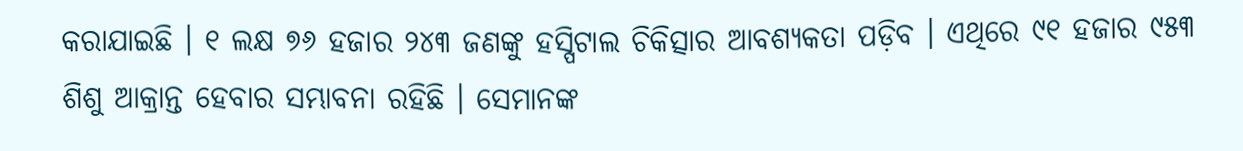କରାଯାଇଛି । ୧ ଲକ୍ଷ ୭୬ ହଜାର ୨୪୩ ଜଣଙ୍କୁ ହସ୍ପିଟାଲ ଚିକିତ୍ସାର ଆବଶ୍ୟକତା ପଡ଼ିବ । ଏଥିରେ ୯୧ ହଜାର ୯୫୩ ଶିଶୁ ଆକ୍ରାନ୍ତ ହେବାର ସମ୍ଭାବନା ରହିଛି । ସେମାନଙ୍କ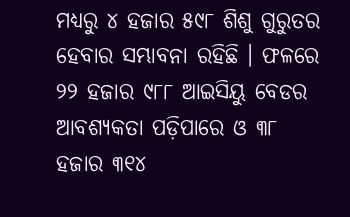ମଧ୍ୟରୁ ୪ ହଜାର ୫୯୮ ଶିଶୁ ଗୁରୁତର ହେବାର ସମ୍ଭାବନା ରହିଛି । ଫଳରେ ୨୨ ହଜାର ୯୮୮ ଆଇସିୟୁ ବେଡର ଆବଶ୍ୟକତା ପଡ଼ିପାରେ ଓ ୩୮ ହଜାର ୩୧୪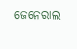ଜେନେରାଲ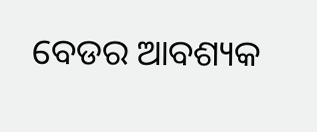ବେଡର ଆବଶ୍ୟକ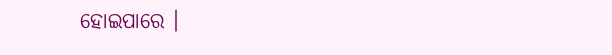ହୋଇପାରେ ।